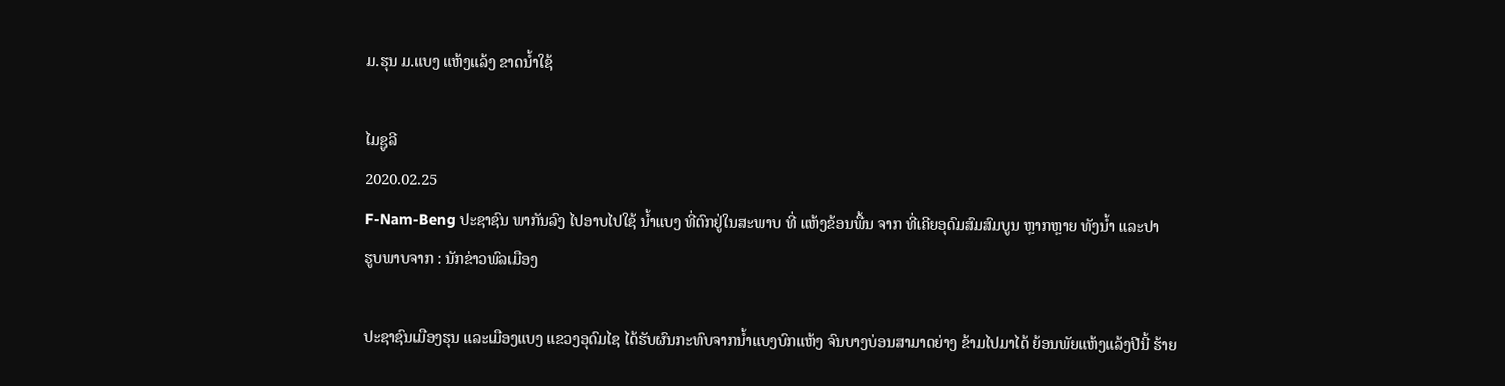ມ.ຮຸນ ມ.ແບງ ແຫ້ງແລ້ງ ຂາດນໍ້າໃຊ້

ໄມຊູລີ
2020.02.25
F-Nam-Beng ປະຊາຊົນ ພາກັນລົງ ໄປອາບໄປໃຊ້ ນໍ້າແບງ ທີ່ຕົກຢູ່ໃນສະພາບ ທີ່ ແຫ້ງຂ້ອນພື້ນ ຈາກ ທີ່ເຄີຍອຸດົມສົມສົມບູນ ຫຼາກຫຼາຍ ທັງນໍ້າ ແລະປາ
ຮູບພາບຈາກ : ນັກຂ່າວພົລເມືອງ

ປະຊາຊົນເມືອງຮຸນ ແລະເມືອງແບງ ແຂວງອຸດົມໄຊ ໄດ້ຮັບຜົນກະທົບຈາກນໍ້າແບງບົກແຫ້ງ ຈົນບາງບ່ອນສາມາດຍ່າງ ຂ້າມໄປມາໄດ້ ຍ້ອນພັຍແຫ້ງແລ້ງປີນີ້ ຮ້າຍ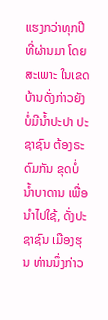ແຮງກວ່າທຸກປີທີ່ຜ່ານມາ ໂດຍສະເພາະ ໃນເຂດບ້ານດັ່ງກ່າວຍັງບໍ່ມີນໍ້າປະປາ ປະຊາຊົນ ຕ້ອງຣະດົມກັນ ຂຸດບໍ່ນໍ້າບາດານ ເພື່ອນໍາໄປໃຊ້, ດັ່ງປະຊາຊົນ ເມືອງຮຸນ ທ່ານນຶ່ງກ່າວ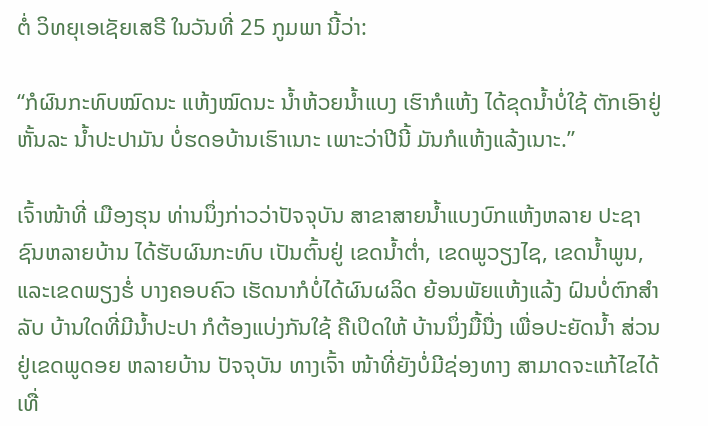ຕໍ່ ວິທຍຸເອເຊັຍເສຣີ ໃນວັນທີ່ 25 ກູມພາ ນີ້ວ່າ:

“ກໍຜົນກະທົບໝົດນະ ແຫ້ງໝົດນະ ນໍ້າຫ້ວຍນໍ້າແບງ ເຮົາກໍແຫ້ງ ໄດ້ຂຸດນໍ້າບໍ່ໃຊ້ ຕັກເອົາຢູ່ຫັ້ນລະ ນໍ້າປະປາມັນ ບໍ່ຮດອບ້ານເຮົາເນາະ ເພາະວ່າປີນີ້ ມັນກໍແຫ້ງແລ້ງເນາະ.”

ເຈົ້າໜ້າທີ່ ເມືອງຮຸນ ທ່ານນຶ່ງກ່າວວ່າປັຈຈຸບັນ ສາຂາສາຍນໍ້າແບງບົກແຫ້ງຫລາຍ ປະຊາຊົນຫລາຍບ້ານ ໄດ້ຮັບຜົນກະທົບ ເປັນຕົ້ນຢູ່ ເຂດນໍ້າຕໍ່າ, ເຂດພູວຽງໄຊ, ເຂດນໍ້າພູນ, ແລະເຂດພຽງຮໍ່ ບາງຄອບຄົວ ເຮັດນາກໍບໍ່ໄດ້ຜົນຜລິດ ຍ້ອນພັຍແຫ້ງແລ້ງ ຝົນບໍ່ຕົກສໍາລັບ ບ້ານໃດທີ່ມີນໍ້າປະປາ ກໍຕ້ອງແບ່ງກັນໃຊ້ ຄືເປິດໃຫ້ ບ້ານນຶ່ງມື້ນື່ງ ເພື່ອປະຍັດນໍ້າ ສ່ວນຢູ່ເຂດພູດອຍ ຫລາຍບ້ານ ປັຈຈຸບັນ ທາງເຈົ້າ ໜ້າທີ່ຍັງບໍ່ມີຊ່ອງທາງ ສາມາດຈະແກ້ໄຂໄດ້ ເທື່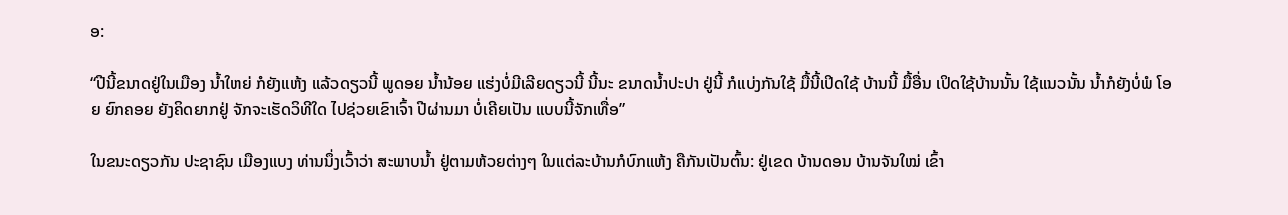ອ:

“ປີນີ້ຂນາດຢູ່ໃນເມືອງ ນໍ້າໃຫຍ່ ກໍຍັງແຫ້ງ ແລ້ວດຽວນີ້ ພູດອຍ ນໍ້ານ້ອຍ ແຮ່ງບໍ່ມີເລີຍດຽວນີ້ ນີ້ນະ ຂນາດນໍ້າປະປາ ຢູ່ນີ້ ກໍແບ່ງກັນໃຊ້ ມື້ນີ້ເປິດໃຊ້ ບ້ານນີ້ ມື້ອື່ນ ເປິດໃຊ້ບ້ານນັ້ນ ໃຊ້ແນວນັ້ນ ນໍ້າກໍຍັງບໍ່ພໍ ໂອຍ ຍົກຄອຍ ຍັງຄິດຍາກຢູ່ ຈັກຈະເຮັດວິທີໃດ ໄປຊ່ວຍເຂົາເຈົ້າ ປີຜ່ານມາ ບໍ່ເຄີຍເປັນ ແບບນີ້ຈັກເທື່ອ”

ໃນຂນະດຽວກັນ ປະຊາຊົນ ເມືອງແບງ ທ່ານນຶ່ງເວົ້າວ່າ ສະພາບນໍ້າ ຢູ່ຕາມຫ້ວຍຕ່າງໆ ໃນແຕ່ລະບ້ານກໍບົກແຫ້ງ ຄືກັນເປັນຕົ້ນ: ຢູ່ເຂດ ບ້ານດອນ ບ້ານຈັນໃໝ່ ເຂົ້າ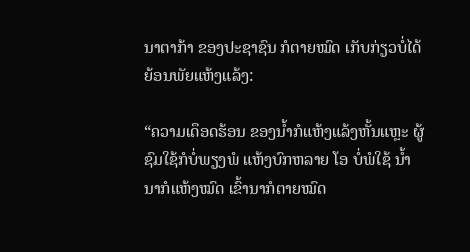ນາຕາກ້າ ຂອງປະຊາຊົນ ກໍຕາຍໝົດ ເກັບກ່ຽວບໍ່ໄດ້ ຍ້ອນພັຍແຫ້ງແລ້ງ:

“ຄວາມເດຶອດຮ້ອນ ຂອງນໍ້າກໍແຫ້ງແລ້ງຫັ້ນແຫຼະ ຜູ້ຊົມໃຊ້ກໍບໍ່ພຽງພໍ ແຫ້ງບົກຫລາຍ ໂອ ບໍ່ພໍໃຊ້ ນໍ້ານາກໍແຫ້ງໝົດ ເຂົ້ານາກໍຕາຍໝົດ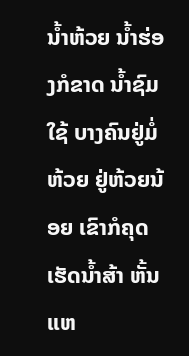ນໍ້າຫ້ວຍ ນໍ້າຮ່ອງກໍຂາດ ນໍ້າຊົມໃຊ້ ບາງຄົນຢູ່ມໍ່ຫ້ວຍ ຢູ່ຫ້ວຍນ້ອຍ ເຂົາກໍຄຸດເຮັດນໍ້າສ້າ ຫັ້ນແຫ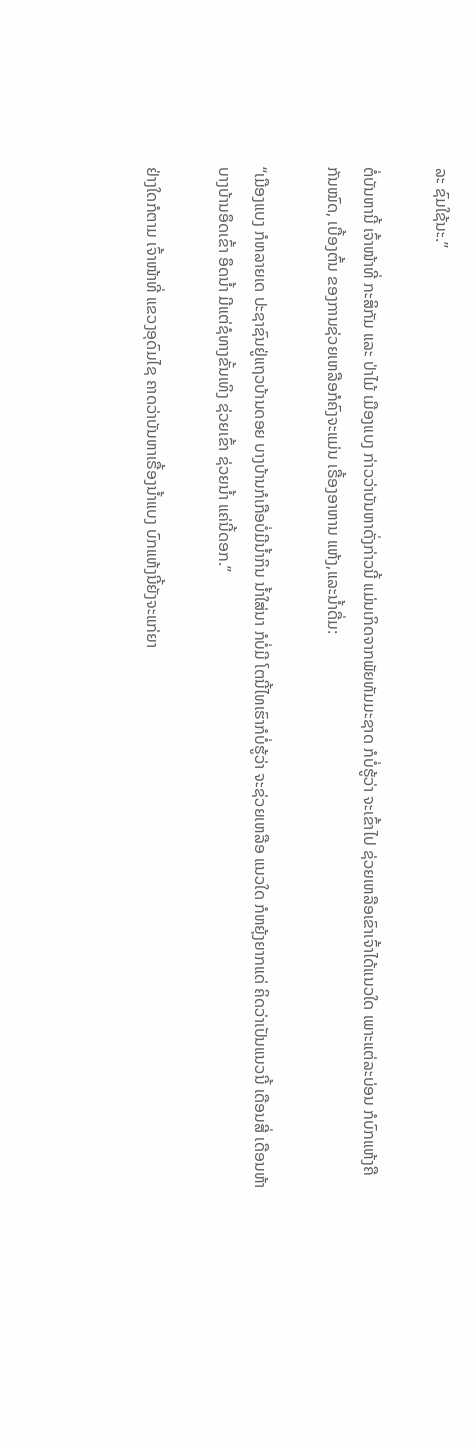ລະ ຊົມໃຊ້ນະ.”

ຕໍ່ບັນຫານີ້ ເຈົ້າໜ້າທີ່ ກະສິກັມ ແລະ ປ່າໄມ້ ເມືອງແບງ ກ່າວວ່າບັນຫາດັ່ງກ່າວນີ້ ແມ່ນເກິດຈາກພັຍທັມມະຊາດ ກໍບໍ່ຮູ້ວ່າ ຈະເຂົ້າໄປ ຊ່ວຍເຫລືອເຂົາເຈົ້າໄດ້ແນວໃດ ເພາະແຕ່ລະບ່ອນ ກໍບົກແຫ້ງຄືກັນໝົດ, ເບື້ອງຕົ້ນ ຂອງການຊ່ວຍເຫລືອກໍຄົງຈະແມ່ນ ເຣື້ອງອາຫານ ແຫ້ງ,ແລະນໍ້າດື່ມ:

“ເມືອງແບງ ກໍຫລາຍເດ ປະຊາຊົນຢູ່ແຖວບ້ານດອຍ ບາງບ້ານກໍເກືອບໍ່ມີນໍ້າກິນ ນໍ້າໃສ່ນາ ກໍບໍ່ມີ ໂຕນີ້ໄທເຮົາກໍບໍ່ຮູ້ວ່າ ຈະຊ່ວຍເຫລືອ ແນວໃດ ກໍຫຍຸ້ງຍາກແດ່ ຄິດວ່າເປັນແນວນີ້ ເດືອນສີ່ ເດືອນຫ້າ ບາງບ້ານອຶດເຂົ້າ ອຶດນໍ້າ ມີແຕ່ຊໍທາງຂັ້ນເທິງ ຊ່ວຍເຂົ້າ ຊ່ວຍນໍ້າ ແຄ່ນີ້ດອກ.”

ຢ່າງໃດກໍຕາມ ເຈົ້າໜ້າທີ່ ແຂວງອຸດົມໄຊ ຄາດວ່າບັນຫາເຣື້ອງນໍ້າແບງ ບົກແຫ້ງນີ້ຍັງຈະແກ່ຍາ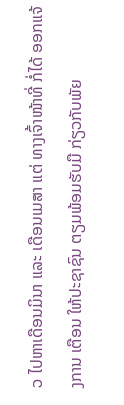ວ ໄປຫາເດືອນມິນາ ແລະ ເດືອນເມສາ ແຕ່ ທາງເຈົ້າໜ້າທີ່ ກໍ່ໄດ້ ອອກແຈ້ງການ ເຕືອນ ໃຫ້ປະຊາຊົນ ຕຽມພ້ອມຮັບມື ກ່ຽວກັບພັຍ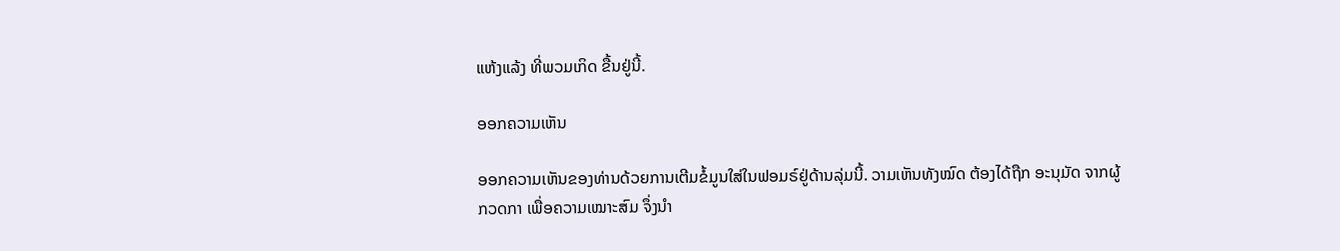ແຫ້ງແລ້ງ ທີ່ພວມເກິດ ຂື້ນຢູ່ນີ້.

ອອກຄວາມເຫັນ

ອອກຄວາມເຫັນຂອງທ່ານດ້ວຍການເຕີມຂໍ້ມູນໃສ່ໃນຟອມຣ໌ຢູ່ດ້ານລຸ່ມນີ້. ວາມເຫັນທັງໝົດ ຕ້ອງໄດ້ຖືກ ອະນຸມັດ ຈາກຜູ້ ກວດກາ ເພື່ອຄວາມເໝາະສົມ ຈຶ່ງນໍາ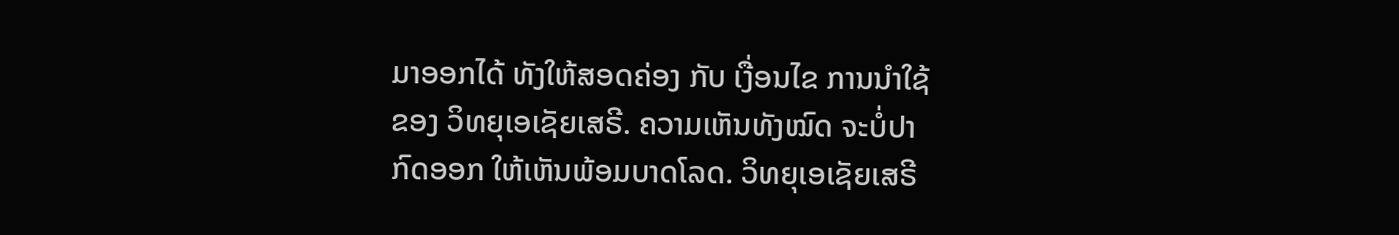ມາອອກໄດ້ ທັງໃຫ້ສອດຄ່ອງ ກັບ ເງື່ອນໄຂ ການນຳໃຊ້ ຂອງ ວິທຍຸເອເຊັຍເສຣີ. ຄວາມເຫັນທັງໝົດ ຈະບໍ່ປາກົດອອກ ໃຫ້ເຫັນພ້ອມບາດໂລດ. ວິທຍຸເອເຊັຍເສຣີ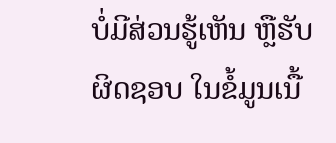ບໍ່ມີສ່ວນຮູ້ເຫັນ ຫຼືຮັບຜິດຊອບ ໃນຂໍ້ມູນເນື້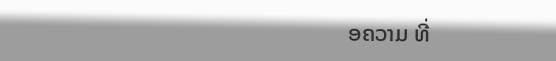ອຄວາມ ທີ່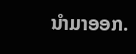ນໍາມາອອກ.